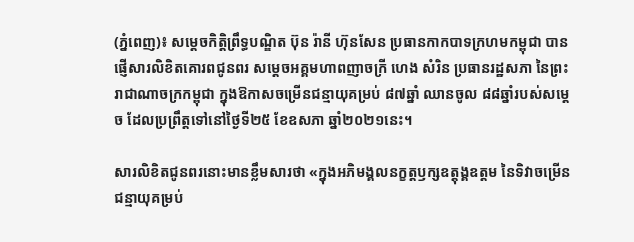(ភ្នំពេញ)៖ សម្ដេចកិត្តិព្រឹទ្ធបណ្ឌិត ប៊ុន រ៉ានី ហ៊ុនសែន ប្រធានកាកបាទក្រហមកម្ពុជា បានផ្ញើសារលិខិតគោរពជូនពរ សម្ដេចអគ្គមហាពញាចក្រី ហេង សំរិន ប្រធានរដ្ឋសភា នៃព្រះរាជាណាចក្រកម្ពុជា ក្នុងឱកាសចម្រើនជន្មាយុគម្រប់ ៨៧ឆ្នាំ ឈានចូល ៨៨ឆ្នាំរបស់សម្ដេច ដែលប្រព្រឹត្តទៅនៅថ្ងៃទី២៥ ខែឧសភា ឆ្នាំ២០២១នេះ។

សារលិខិតជូនពរនោះមានខ្លឹមសារថា «ក្នុងអភិមង្គលនក្ខត្តឫក្សឧត្តុង្គឧត្តម នៃទិវាចម្រើនជន្មាយុគម្រប់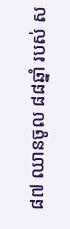៨៧ ឈានចូល ៨៨ឆ្នាំ របស់ ស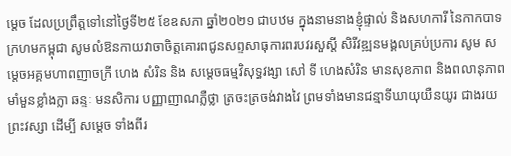ម្តេច ដែលប្រព្រឹត្តទៅនៅថ្ងៃទី២៥ ខែឧសភា ឆ្នាំ២០២១ ជាបឋម ក្នុងនាមនាងខ្ញុំផ្ទាល់ និងសហការី នៃកាកបាទក្រហមកម្ពុជា សូមលំឱនកាយវាចាចិត្តគោរពជូនសព្ទសាធុការពរបវរសួស្តី សិរីវឌ្ឍនមង្គលគ្រប់ប្រការ សូម សម្តេចអគ្គមហាពញាចក្រី ហេង សំរិន និង សម្តេចធម្មវិសុទ្ធវង្សា សៅ ទី ហេងសំរិន មានសុខភាព និងពលានុភាពមាំមួនខ្លាំងក្លា ឆន្ទៈ មនសិការ បញ្ញាញាណភ្លឺថ្លា ត្រចះត្រចង់វាងវៃ ព្រមទាំងមានជន្មាទីឃាយុយឺនយូរ ជាងរយព្រះវស្សា ដើម្បី សម្តេច ទាំងពីរ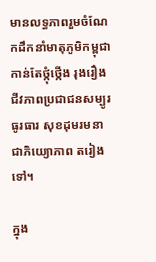មានលទ្ធភាពរួមចំណែកដឹកនាំមាតុភូមិកម្ពុជា កាន់តែថ្កុំថ្កើង រុងរឿង ជីវភាពប្រជាជនសម្បូរធូរធារ សុខដុមរមនាជាភិយ្យោភាព តរៀងទៅ។

ក្នុង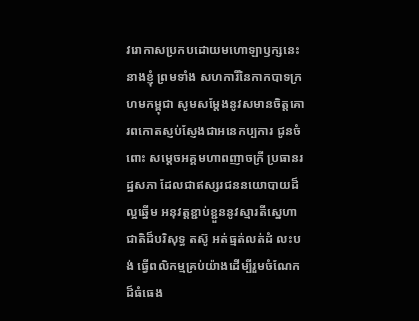វរោកាសប្រកបដោយមហោឡាឫក្សនេះ នាងខ្ញុំ ព្រមទាំង សហការីនៃកាកបាទក្រហមកម្ពុជា សូមសម្តែងនូវសមានចិត្តគោរពកោតស្ញប់ស្ញែងជាអនេកប្បការ ជូនចំពោះ សម្តេចអគ្គមហាពញាចក្រី ប្រធានរដ្ឋសភា ដែលជាឥស្សរជននយោបាយដ៏ល្អឆ្នើម អនុវត្តខ្ជាប់ខ្ជួននូវស្មារតីស្នេហាជាតិដ៏បរិសុទ្ធ តស៊ូ អត់ធ្មត់លត់ដំ លះបង់ ធ្វើពលិកម្មគ្រប់យ៉ាងដើម្បីរួមចំណែកដ៏ធំធេង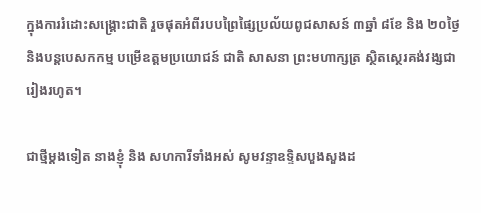ក្នុងការរំដោះសង្គ្រោះជាតិ រួចផុតអំពីរបបព្រៃផ្សៃប្រល័យពូជសាសន៍ ៣ឆ្នាំ ៨ខែ និង ២០ថ្ងៃ និងបន្តបេសកកម្ម បម្រើឧត្តមប្រយោជន៍ ជាតិ សាសនា ព្រះមហាក្សត្រ ស្ថិតស្ថេរគង់វង្សជារៀងរហូត។

ជាថ្មីម្តងទៀត នាងខ្ញុំ និង សហការីទាំងអស់ សូមវន្ទាឧទ្ទិសបួងសួងដ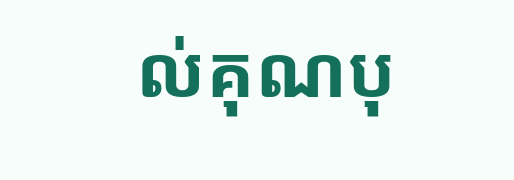ល់គុណបុ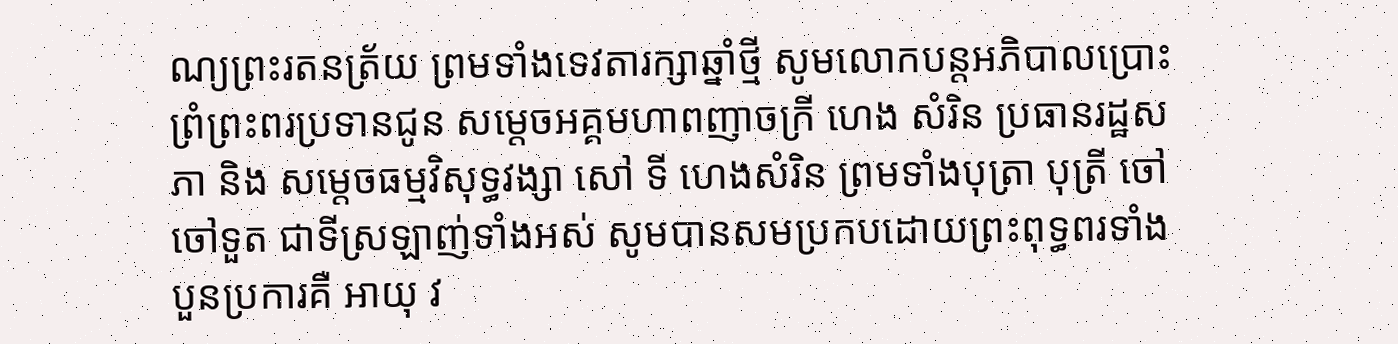ណ្យព្រះរតនត្រ័យ ព្រមទាំងទេវតារក្សាឆ្នាំថ្មី សូមលោកបន្តអភិបាលប្រោះព្រំព្រះពរប្រទានជូន សម្តេចអគ្គមហាពញាចក្រី ហេង សំរិន ប្រធានរដ្ឋសភា និង សម្តេចធម្មវិសុទ្ធវង្សា សៅ ទី ហេងសំរិន ព្រមទាំងបុត្រា បុត្រី ចៅ ចៅទួត ជាទីស្រឡាញ់ទាំងអស់ សូមបានសមប្រកបដោយព្រះពុទ្ធពរទាំងបួនប្រការគឺ អាយុ វ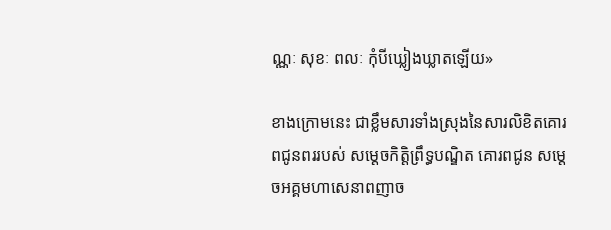ណ្ណៈ សុខៈ ពលៈ កុំបីឃ្លៀងឃ្លាតឡើយ»

ខាងក្រោមនេះ ជាខ្លឹមសារទាំងស្រុងនៃសារលិខិតគោរពជូនពររបស់ សម្តេចកិត្តិព្រឹទ្ធបណ្ឌិត គោរពជូន សម្តេចអគ្គមហាសេនាពញាច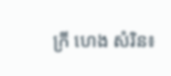ក្រី ហេង សំរិន៖